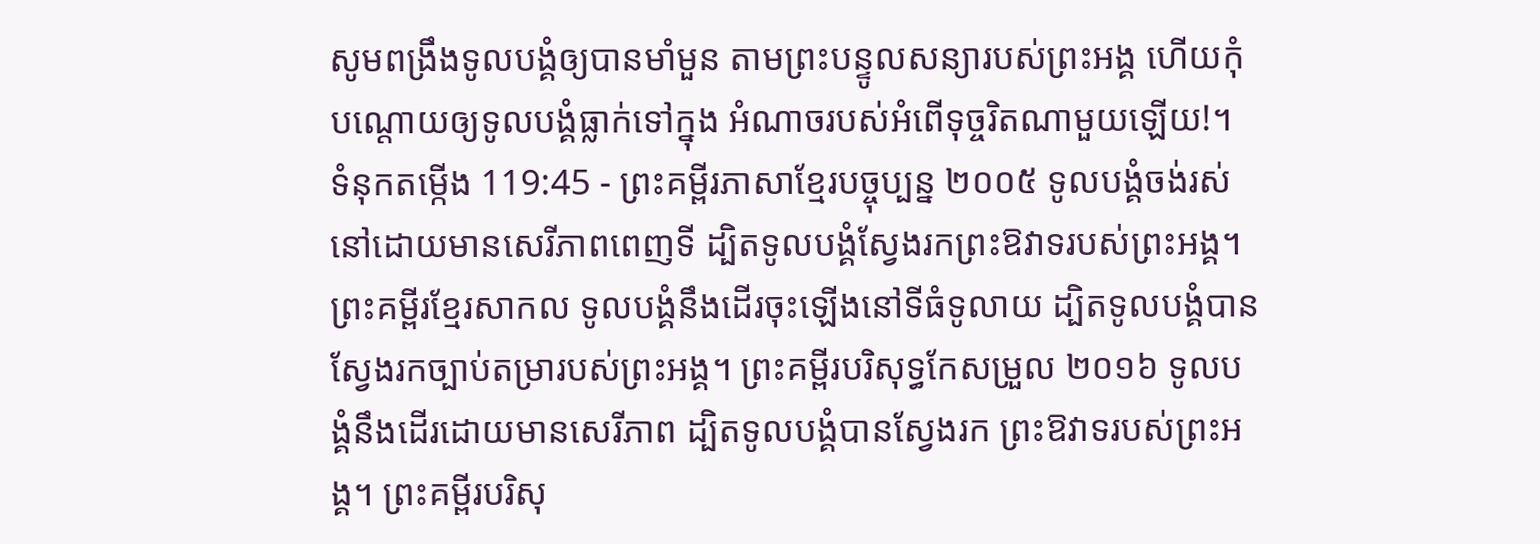សូមពង្រឹងទូលបង្គំឲ្យបានមាំមួន តាមព្រះបន្ទូលសន្យារបស់ព្រះអង្គ ហើយកុំបណ្តោយឲ្យទូលបង្គំធ្លាក់ទៅក្នុង អំណាចរបស់អំពើទុច្ចរិតណាមួយឡើយ!។
ទំនុកតម្កើង 119:45 - ព្រះគម្ពីរភាសាខ្មែរបច្ចុប្បន្ន ២០០៥ ទូលបង្គំចង់រស់នៅដោយមានសេរីភាពពេញទី ដ្បិតទូលបង្គំស្វែងរកព្រះឱវាទរបស់ព្រះអង្គ។ ព្រះគម្ពីរខ្មែរសាកល ទូលបង្គំនឹងដើរចុះឡើងនៅទីធំទូលាយ ដ្បិតទូលបង្គំបានស្វែងរកច្បាប់តម្រារបស់ព្រះអង្គ។ ព្រះគម្ពីរបរិសុទ្ធកែសម្រួល ២០១៦ ទូលបង្គំនឹងដើរដោយមានសេរីភាព ដ្បិតទូលបង្គំបានស្វែងរក ព្រះឱវាទរបស់ព្រះអង្គ។ ព្រះគម្ពីរបរិសុ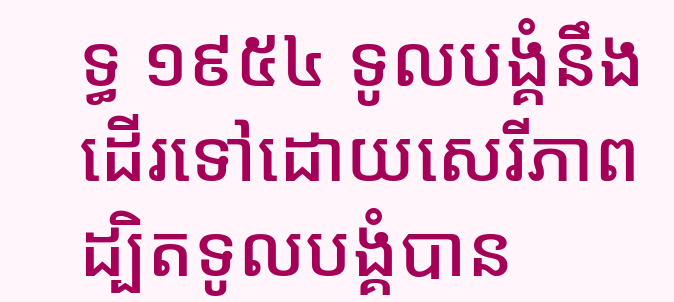ទ្ធ ១៩៥៤ ទូលបង្គំនឹងដើរទៅដោយសេរីភាព ដ្បិតទូលបង្គំបាន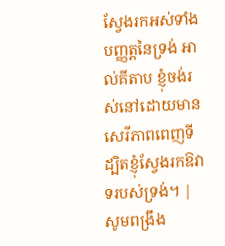ស្វែងរកអស់ទាំងបញ្ញត្តនៃទ្រង់ អាល់គីតាប ខ្ញុំចង់រស់នៅដោយមានសេរីភាពពេញទី ដ្បិតខ្ញុំស្វែងរកឱវាទរបស់ទ្រង់។ |
សូមពង្រឹង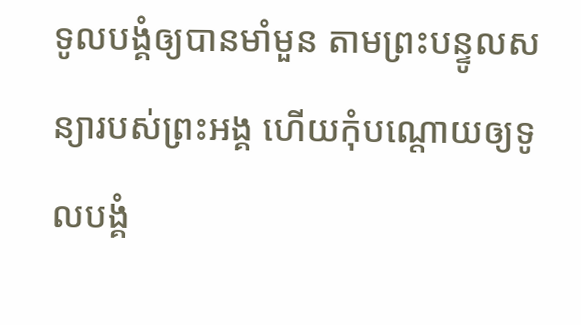ទូលបង្គំឲ្យបានមាំមួន តាមព្រះបន្ទូលសន្យារបស់ព្រះអង្គ ហើយកុំបណ្តោយឲ្យទូលបង្គំ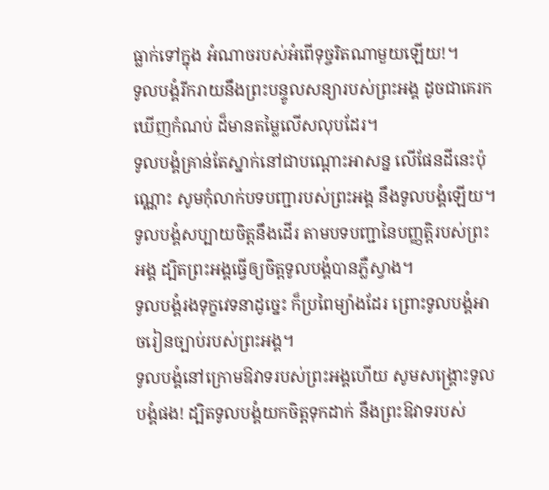ធ្លាក់ទៅក្នុង អំណាចរបស់អំពើទុច្ចរិតណាមួយឡើយ!។
ទូលបង្គំរីករាយនឹងព្រះបន្ទូលសន្យារបស់ព្រះអង្គ ដូចជាគេរកឃើញកំណប់ ដ៏មានតម្លៃលើសលុបដែរ។
ទូលបង្គំគ្រាន់តែស្នាក់នៅជាបណ្តោះអាសន្ន លើផែនដីនេះប៉ុណ្ណោះ សូមកុំលាក់បទបញ្ជារបស់ព្រះអង្គ នឹងទូលបង្គំឡើយ។
ទូលបង្គំសប្បាយចិត្តនឹងដើរ តាមបទបញ្ជានៃបញ្ញត្តិរបស់ព្រះអង្គ ដ្បិតព្រះអង្គធ្វើឲ្យចិត្តទូលបង្គំបានភ្លឺស្វាង។
ទូលបង្គំរងទុក្ខវេទនាដូច្នេះ ក៏ប្រពៃម្យ៉ាងដែរ ព្រោះទូលបង្គំអាចរៀនច្បាប់របស់ព្រះអង្គ។
ទូលបង្គំនៅក្រោមឱវាទរបស់ព្រះអង្គហើយ សូមសង្គ្រោះទូលបង្គំផង! ដ្បិតទូលបង្គំយកចិត្តទុកដាក់ នឹងព្រះឱវាទរបស់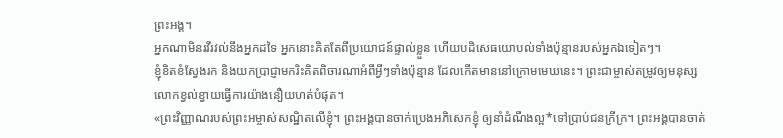ព្រះអង្គ។
អ្នកណាមិនរវីរវល់នឹងអ្នកដទៃ អ្នកនោះគិតតែពីប្រយោជន៍ផ្ទាល់ខ្លួន ហើយបដិសេធយោបល់ទាំងប៉ុន្មានរបស់អ្នកឯទៀតៗ។
ខ្ញុំខិតខំស្វែងរក និងយកប្រាជ្ញាមករិះគិតពិចារណាអំពីអ្វីៗទាំងប៉ុន្មាន ដែលកើតមាននៅក្រោមមេឃនេះ។ ព្រះជាម្ចាស់តម្រូវឲ្យមនុស្សលោកខ្វល់ខ្វាយធ្វើការយ៉ាងនឿយហត់បំផុត។
«ព្រះវិញ្ញាណរបស់ព្រះអម្ចាស់សណ្ឋិតលើខ្ញុំ។ ព្រះអង្គបានចាក់ប្រេងអភិសេកខ្ញុំ ឲ្យនាំដំណឹងល្អ*ទៅប្រាប់ជនក្រីក្រ។ ព្រះអង្គបានចាត់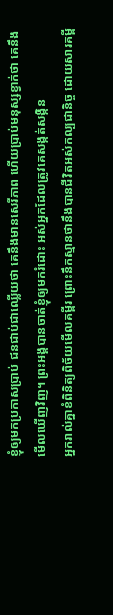ខ្ញុំឲ្យមកប្រកាសប្រាប់ ជនជាប់ជាឈ្លើយថា គេនឹងមានសេរីភាព ហើយប្រាប់មនុស្សខ្វាក់ថា គេនឹងមើលឃើញវិញ។ ព្រះអង្គបានចាត់ខ្ញុំឲ្យមករំដោះ អស់អ្នកដែលត្រូវគេសង្កត់សង្កិន
អ្នករាល់គ្នាខំពិនិត្យពិច័យមើលគម្ពីរ ព្រោះនឹកស្មានថានឹងបានជីវិតអស់កល្បជានិច្ច ដោយសារគម្ពី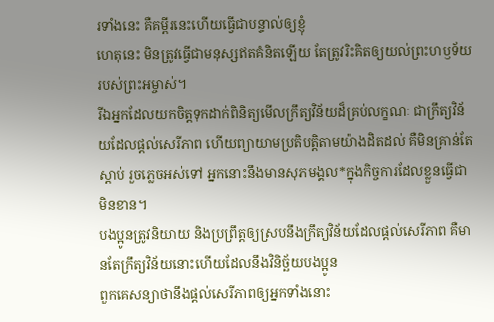រទាំងនេះ គឺគម្ពីរនេះហើយធ្វើជាបន្ទាល់ឲ្យខ្ញុំ
ហេតុនេះ មិនត្រូវធ្វើជាមនុស្សឥតគំនិតឡើយ តែត្រូវរិះគិតឲ្យយល់ព្រះហឫទ័យរបស់ព្រះអម្ចាស់។
រីឯអ្នកដែលយកចិត្តទុកដាក់ពិនិត្យមើលក្រឹត្យវិន័យដ៏គ្រប់លក្ខណៈ ជាក្រឹត្យវិន័យដែលផ្ដល់សេរីភាព ហើយព្យាយាមប្រតិបត្តិតាមយ៉ាងដិតដល់ គឺមិនគ្រាន់តែស្ដាប់ រួចភ្លេចអស់ទៅ អ្នកនោះនឹងមានសុភមង្គល*ក្នុងកិច្ចការដែលខ្លួនធ្វើជាមិនខាន។
បងប្អូនត្រូវនិយាយ និងប្រព្រឹត្តឲ្យស្របនឹងក្រឹត្យវិន័យដែលផ្ដល់សេរីភាព គឺមានតែក្រឹត្យវិន័យនោះហើយដែលនឹងវិនិច្ឆ័យបងប្អូន
ពួកគេសន្យាថានឹងផ្ដល់សេរីភាពឲ្យអ្នកទាំងនោះ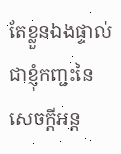តែខ្លួនឯងផ្ទាល់ជាខ្ញុំកញ្ជះនៃសេចក្ដីអន្ត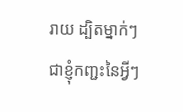រាយ ដ្បិតម្នាក់ៗជាខ្ញុំកញ្ជះនៃអ្វីៗ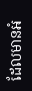ដែលមានអំ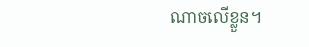ណាចលើខ្លួន។